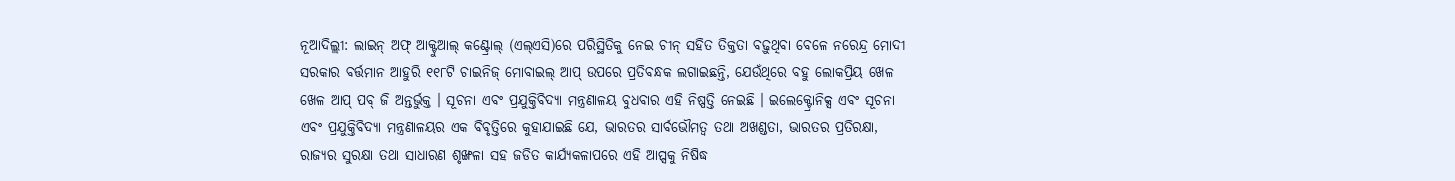ନୂଆଦିଲ୍ଲୀ: ଲାଇନ୍ ଅଫ୍ ଆକ୍ଟୁଆଲ୍ କଣ୍ଟ୍ରୋଲ୍ (ଏଲ୍ଏସି)ରେ ପରିସ୍ଥିତିକୁ ନେଇ ଚୀନ୍ ସହିତ ତିକ୍ତତା ବଢ଼ୁଥିବା ବେଳେ ନରେନ୍ଦ୍ର ମୋଦୀ ସରକାର ବର୍ତ୍ତମାନ ଆହୁରି ୧୧୮ଟି ଚାଇନିଜ୍ ମୋବାଇଲ୍ ଆପ୍ ଉପରେ ପ୍ରତିବନ୍ଧକ ଲଗାଇଛନ୍ତି, ଯେଉଁଥିରେ ବହୁ ଲୋକପ୍ରିୟ ଖେଳ ଖେଳ ଆପ୍ ପବ୍ ଜି ଅନ୍ତର୍ଭୁକ୍ତ । ସୂଚନା ଏବଂ ପ୍ରଯୁକ୍ତିବିଦ୍ୟା ମନ୍ତ୍ରଣାଳୟ ବୁଧବାର ଏହି ନିଷ୍ପତ୍ତି ନେଇଛି । ଇଲେକ୍ଟ୍ରୋନିକ୍ସ ଏବଂ ସୂଚନା ଏବଂ ପ୍ରଯୁକ୍ତିବିଦ୍ୟା ମନ୍ତ୍ରଣାଳୟର ଏକ ବିବୃତ୍ତିରେ କୁହାଯାଇଛି ଯେ, ଭାରତର ସାର୍ବଭୌମତ୍ୱ ତଥା ଅଖଣ୍ଡତା, ଭାରତର ପ୍ରତିରକ୍ଷା, ରାଜ୍ୟର ସୁରକ୍ଷା ତଥା ସାଧାରଣ ଶୃଙ୍ଖଳା ସହ ଜଡିତ କାର୍ଯ୍ୟକଳାପରେ ଏହି ଆପ୍ସକୁ ନିଷିଦ୍ଧ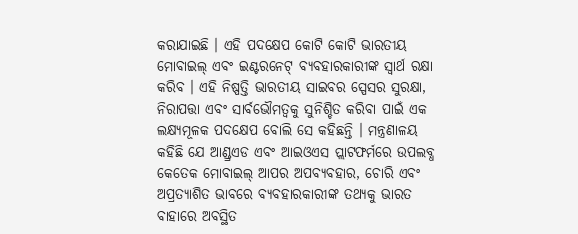କରାଯାଇଛି । ଏହି ପଦକ୍ଷେପ କୋଟି କୋଟି ଭାରତୀୟ ମୋବାଇଲ୍ ଏବଂ ଇଣ୍ଟରନେଟ୍ ବ୍ୟବହାରକାରୀଙ୍କ ସ୍ୱାର୍ଥ ରକ୍ଷା କରିବ । ଏହି ନିଷ୍ପତ୍ତି ଭାରତୀୟ ସାଇବର ସ୍ପେସର ସୁରକ୍ଷା, ନିରାପତ୍ତା ଏବଂ ସାର୍ବଭୌମତ୍ୱକୁ ସୁନିଶ୍ଚିତ କରିବା ପାଇଁ ଏକ ଲକ୍ଷ୍ୟମୂଳକ ପଦକ୍ଷେପ ବୋଲି ସେ କହିଛନ୍ତି । ମନ୍ତ୍ରଣାଳୟ କହିଛି ଯେ ଆଣ୍ଡ୍ରଏଡ ଏବଂ ଆଇଓଏସ ପ୍ଲାଟଫର୍ମରେ ଉପଲବ୍ଧ କେତେକ ମୋବାଇଲ୍ ଆପର ଅପବ୍ୟବହାର, ଚୋରି ଏବଂ ଅପ୍ରତ୍ୟାଶିତ ଭାବରେ ବ୍ୟବହାରକାରୀଙ୍କ ତଥ୍ୟକୁ ଭାରତ ବାହାରେ ଅବସ୍ଥିତ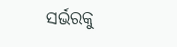ସର୍ଭରକୁ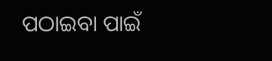ପଠାଇବା ପାଇଁ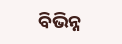ବିଭିନ୍ନ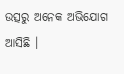ଉତ୍ସରୁ ଅନେକ ଅଭିଯୋଗ ଆସିଛି ।